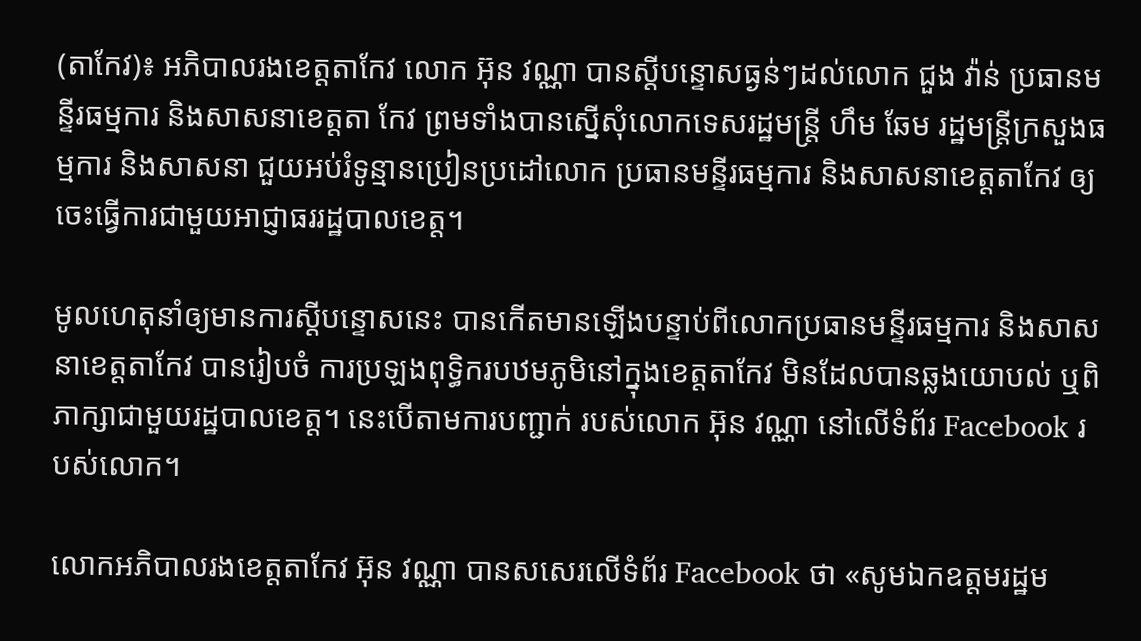(តាកែវ)៖ អភិបាលរងខេត្តតាកែវ លោក អ៊ុន វណ្ណា បានស្ដីបន្ទោសធ្ងន់ៗដល់លោក ជួង វ៉ាន់ ប្រធានមន្ទីរធម្មការ និងសាសនាខេត្តតា កែវ ព្រមទាំងបានស្នើសុំលោកទេសរដ្ឋមន្រ្តី ហឹម ឆែម រដ្ឋមន្រ្តីក្រសួងធម្មការ និងសាសនា ជួយអប់រំទូន្មានប្រៀនប្រដៅលោក ប្រធានមន្ទីរធម្មការ និងសាសនាខេត្តតាកែវ ឲ្យចេះធ្វើការជាមួយអាជ្ញាធររដ្ឋបាលខេត្ត។

មូលហេតុនាំឲ្យមានការស្ដីបន្ទោសនេះ បានកើតមានឡើងបន្ទាប់ពីលោកប្រធានមន្ទីរធម្មការ និងសាសនាខេត្តតាកែវ បានរៀបចំ ការប្រឡងពុទ្ធិករបឋមភូមិនៅក្នុងខេត្តតាកែវ មិនដែលបានឆ្លងយោបល់ ឬពិភាក្សាជាមួយរដ្ឋបាលខេត្ត។ នេះបើតាមការបញ្ជាក់ របស់លោក អ៊ុន វណ្ណា នៅលើទំព័រ Facebook របស់លោក។

លោកអភិបាលរងខេត្តតាកែវ អ៊ុន វណ្ណា បានសសេរលើទំព័រ Facebook ថា «សូមឯកឧត្តមរដ្ឋម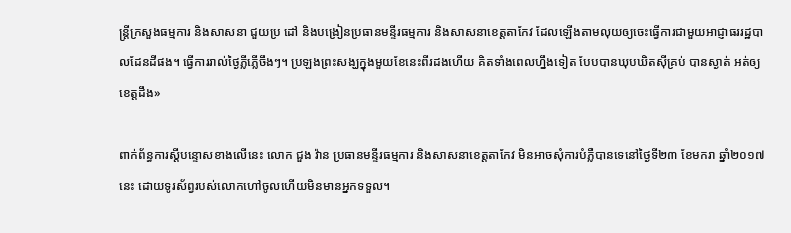ន្រ្តីក្រសួងធម្មការ និងសាសនា ជួយប្រ ដៅ និងបង្រៀនប្រធានមន្ទីរធម្មការ និងសាសនាខេត្តតាកែវ ដែលឡើងតាមលុយឲ្យចេះធ្វើការជាមួយអាជ្ញាធររដ្ឋបាលដែនដីផង។ ធ្វើការរាល់ថ្ងៃភ្លីភ្លើចឹងៗ។ ប្រឡងព្រះសង្ឃក្នុងមួយខែនេះពីរដងហើយ គិតទាំងពេលហ្នឹងទៀត បែបបានឃុបឃិតស៊ីគ្រប់ បានស្ងាត់ អត់ឲ្យខេត្តដឹង»

ពាក់ព័ន្ធការស្ដីបន្ទោសខាងលើនេះ លោក ជួង វ៉ាន ប្រធានមន្ទីរធម្មការ និងសាសនាខេត្តតាកែវ មិនអាចសុំការបំភ្លឺបានទេនៅថ្ងៃទី២៣ ខែមករា ឆ្នាំ២០១៧នេះ ដោយទូរស័ព្វរបស់លោកហៅចូលហើយមិនមានអ្នកទទួល។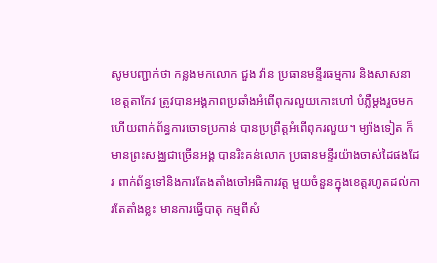សូមបញ្ជាក់ថា កន្លងមកលោក ជួង វ៉ាន ប្រធានមន្ទីរធម្មការ និងសាសនាខេត្តតាកែវ ត្រូវបានអង្គភាពប្រឆាំងអំពើពុករលួយកោះហៅ បំភ្លឺម្ដងរួចមកហើយពាក់ព័ន្ធការចោទប្រកាន់ បានប្រព្រឹត្តអំពើពុករលួយ។ ម្យ៉ាងទៀត ក៏មានព្រះសង្ឈជាច្រើនអង្គ បានរិះគន់លោក ប្រធានមន្ទីរយ៉ាងចាស់ដៃផងដែរ ពាក់ព័ន្ធទៅនិងការតែងតាំងចៅអធិការវត្ត មួយចំនួនក្នុងខេត្តរហូតដល់ការតែតាំងខ្លះ មានការធ្វើបាតុ កម្មពីសំ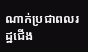ណាក់ប្រជាពលរដ្ឋជើង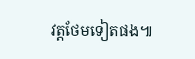វត្តថែមទៀតផង៕